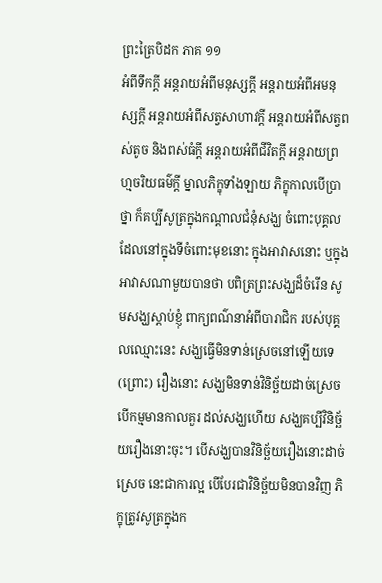ព្រះត្រៃបិដក ភាគ ១១
អំពីទឹកក្តី អន្តរាយអំពីមនុស្សក្តី អន្តរាយអំពីអមនុស្សក្តី អន្តរាយអំពីសត្វសាហាវក្តី អន្តរាយអំពីសត្វពស់តូច និងពស់ធំក្តី អន្តរាយអំពីជីវិតក្តី អន្តរាយព្រហ្មចរិយធម៌ក្តី ម្នាលភិក្ខុទាំងឡាយ ភិក្ខុកាលបើប្រាថ្នា ក៏គប្បីសូត្រក្នុងកណ្តាលជំនុំសង្ឃ ចំពោះបុគ្គល ដែលនៅក្នុងទីចំពោះមុខនោះ ក្នុងអាវាសនោះ ឬក្នុងអាវាសណាមួយបានថា បពិត្រព្រះសង្ឃដ៏ចំរើន សូមសង្ឃស្តាប់ខ្ញុំ ពាក្យពណ៌នាអំពីបារាជិក របស់បុគ្គលឈ្មោះនេះ សង្ឃធ្វើមិនទាន់ស្រេចនៅឡើយទេ (ព្រោះ) រឿងនោះ សង្ឃមិនទាន់វិនិច្ឆ័យដាច់ស្រេច បើកម្មមានកាលគួរ ដល់សង្ឃហើយ សង្ឃគប្បីវិនិច្ឆ័យរឿងនោះចុះ។ បើសង្ឃបានវិនិច្ឆ័យរឿងនោះដាច់ស្រេច នេះជាការល្អ បើបែរជាវិនិច្ឆ័យមិនបានវិញ ភិក្ខុត្រូវសូត្រក្នុងក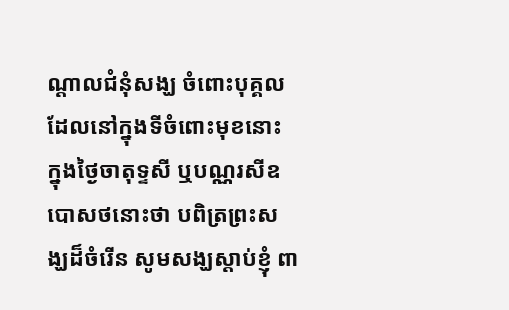ណ្តាលជំនុំសង្ឃ ចំពោះបុគ្គលដែលនៅក្នុងទីចំពោះមុខនោះ ក្នុងថ្ងៃចាតុទ្ទសី ឬបណ្ណរសីឧបោសថនោះថា បពិត្រព្រះសង្ឃដ៏ចំរើន សូមសង្ឃស្តាប់ខ្ញុំ ពា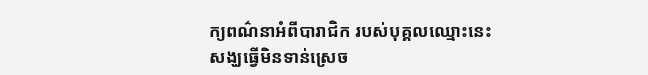ក្យពណ៌នាអំពីបារាជិក របស់បុគ្គលឈ្មោះនេះ សង្ឃធ្វើមិនទាន់ស្រេច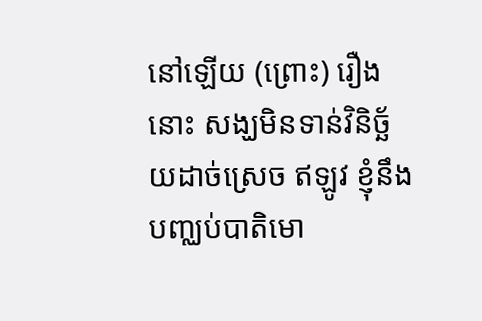នៅឡើយ (ព្រោះ) រឿងនោះ សង្ឃមិនទាន់វិនិច្ឆ័យដាច់ស្រេច ឥឡូវ ខ្ញុំនឹងបញ្ឈប់បាតិមោ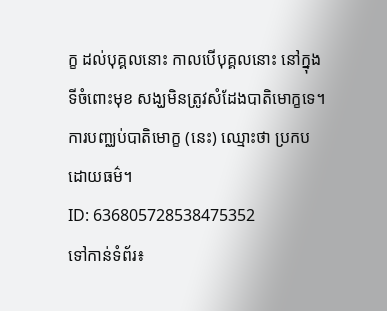ក្ខ ដល់បុគ្គលនោះ កាលបើបុគ្គលនោះ នៅក្នុងទីចំពោះមុខ សង្ឃមិនត្រូវសំដែងបាតិមោក្ខទេ។ ការបញ្ឈប់បាតិមោក្ខ (នេះ) ឈ្មោះថា ប្រកបដោយធម៌។
ID: 636805728538475352
ទៅកាន់ទំព័រ៖